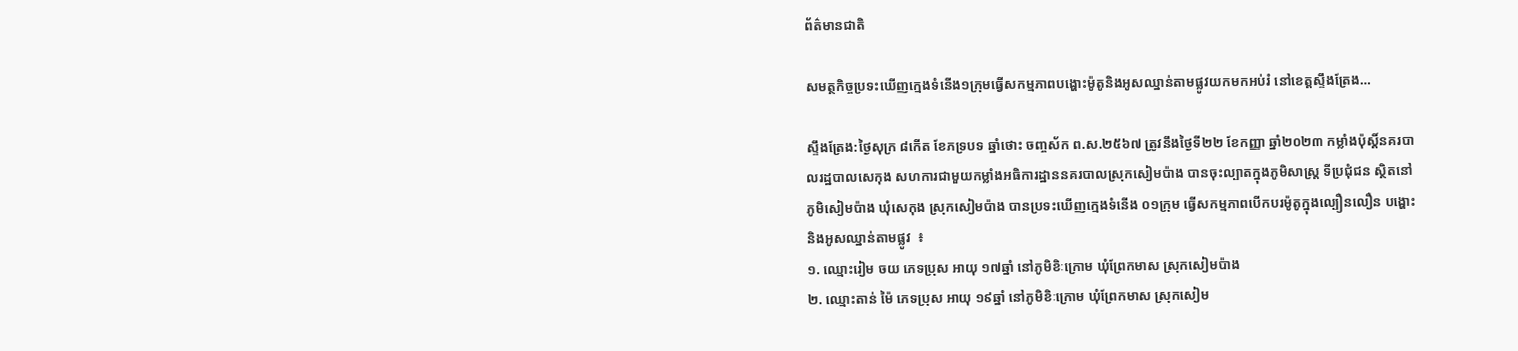ព័ត៌មានជាតិ

សមត្ថកិច្ចប្រទះឃើញក្មេងទំនើង១ក្រុមធ្វើសកម្មភាពបង្ហោះម៉ូតូនិងអូសឈ្នាន់តាមផ្លូវយកមកអប់រំ នៅខេត្តស្ទឹងត្រែង…

ស្ទឹងត្រែង:ថ្ងៃសុក្រ ៨កើត ខែភទ្របទ ឆ្នាំថោះ ចញ្ចស័ក ព.ស.២៥៦៧ ត្រូវនឹងថ្ងៃទី២២ ខែកញ្ញា ឆ្នាំ២០២៣ កម្លាំងប៉ុស្តិ៍នគរបាលរដ្ឋបាលសេកុង សហការជាមួយកម្លាំងអធិការដ្ឋាននគរបាលស្រុកសៀមប៉ាង បានចុះល្បាតក្នុងភូមិសាស្រ្ដ ទីប្រជុំជន ស្ថិតនៅភូមិសៀមប៉ាង ឃុំសេកុង ស្រុកសៀមប៉ាង បានប្រទះឃេីញក្មេងទំនើង ០១ក្រុម ធ្វេីសកម្មភាពបើកបរម៉ូតូក្នុងល្បឿនលឿន បង្ហោះ និងអូសឈ្នាន់តាមផ្លូវ  ៖
១. ឈ្មោះរៀម ចយ ភេទប្រុស អាយុ ១៧ឆ្នាំ នៅភូមិខិៈក្រោម ឃុំព្រែកមាស ស្រុកសៀមប៉ាង
២. ឈ្មោះតាន់ ម៉ៃ ភេទប្រុស អាយុ ១៩ឆ្នាំ នៅភូមិខិៈក្រោម ឃុំព្រែកមាស ស្រុកសៀម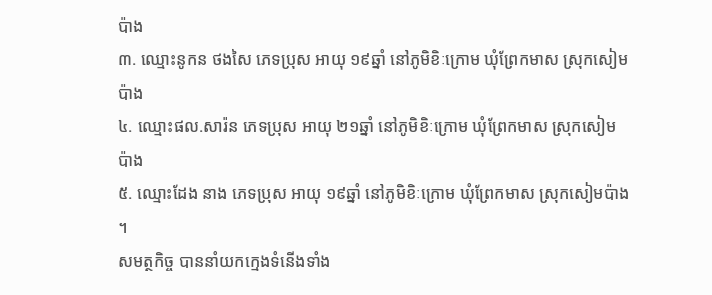ប៉ាង
៣. ឈ្មោះនូកន ថងសៃ ភេទប្រុស អាយុ ១៩ឆ្នាំ នៅភូមិខិៈក្រោម ឃុំព្រែកមាស ស្រុកសៀមប៉ាង
៤. ឈ្មោះផល.សារ៉ន ភេទប្រុស អាយុ ២១ឆ្នាំ នៅភូមិខិៈក្រោម ឃុំព្រែកមាស ស្រុកសៀមប៉ាង
៥. ឈ្មោះដែង នាង ភេទប្រុស អាយុ ១៩ឆ្នាំ នៅភូមិខិៈក្រោម ឃុំព្រែកមាស ស្រុកសៀមប៉ាង ។
សមត្ថកិច្ច បាននាំយកក្មេងទំនេីងទាំង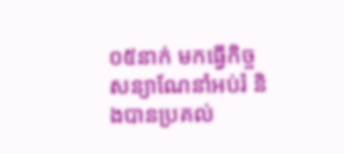០៥នាក់ មកធ្វើកិច្ចសន្យាណែនាំអប់រំ និងបានប្រគល់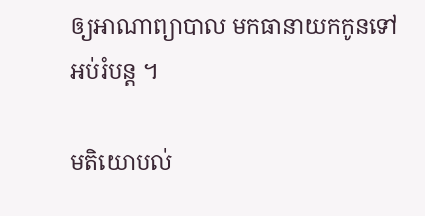ឲ្យអាណាព្យាបាល មកធានាយកកូនទៅអប់រំបន្ត ។

មតិយោបល់